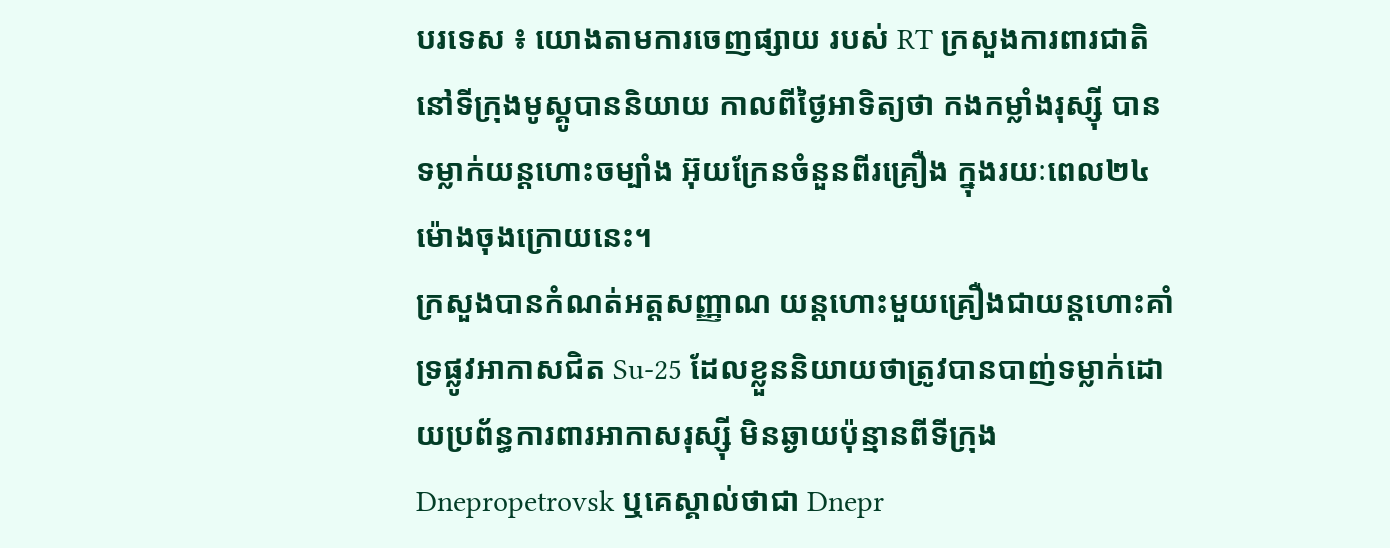បរទេស ៖ យោងតាមការចេញផ្សាយ របស់ RT ក្រសួងការពារជាតិ នៅទីក្រុងមូស្គូបាននិយាយ កាលពីថ្ងៃអាទិត្យថា កងកម្លាំងរុស្ស៊ី បានទម្លាក់យន្តហោះចម្បាំង អ៊ុយក្រែនចំនួនពីរគ្រឿង ក្នុងរយៈពេល២៤ ម៉ោងចុងក្រោយនេះ។
ក្រសួងបានកំណត់អត្តសញ្ញាណ យន្តហោះមួយគ្រឿងជាយន្តហោះគាំទ្រផ្លូវអាកាសជិត Su-25 ដែលខ្លួននិយាយថាត្រូវបានបាញ់ទម្លាក់ដោយប្រព័ន្ធការពារអាកាសរុស្ស៊ី មិនឆ្ងាយប៉ុន្មានពីទីក្រុង Dnepropetrovsk ឬគេស្គាល់ថាជា Dnepr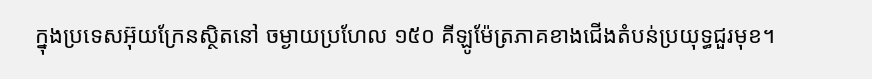ក្នុងប្រទេសអ៊ុយក្រែនស្ថិតនៅ ចម្ងាយប្រហែល ១៥០ គីឡូម៉ែត្រភាគខាងជើងតំបន់ប្រយុទ្ធជួរមុខ។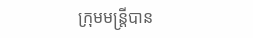ក្រុមមន្ត្រីបាន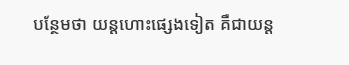បន្ថែមថា យន្តហោះផ្សេងទៀត គឺជាយន្ត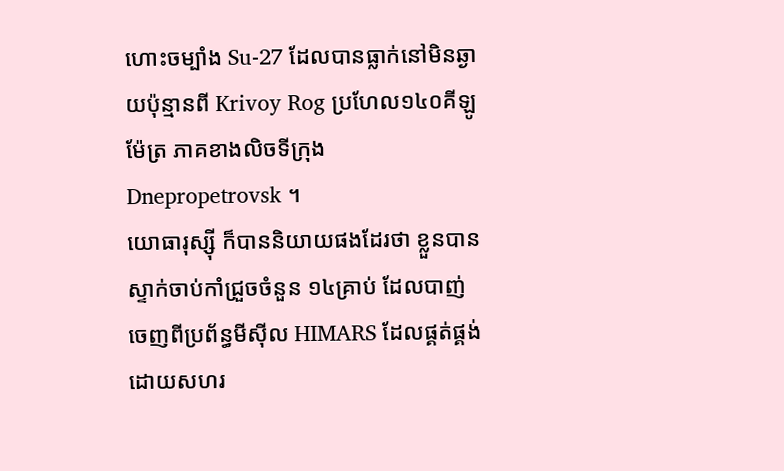ហោះចម្បាំង Su-27 ដែលបានធ្លាក់នៅមិនឆ្ងាយប៉ុន្មានពី Krivoy Rog ប្រហែល១៤០គីឡូម៉ែត្រ ភាគខាងលិចទីក្រុង Dnepropetrovsk ។
យោធារុស្ស៊ី ក៏បាននិយាយផងដែរថា ខ្លួនបានស្ទាក់ចាប់កាំជ្រួចចំនួន ១៤គ្រាប់ ដែលបាញ់ចេញពីប្រព័ន្ធមីស៊ីល HIMARS ដែលផ្គត់ផ្គង់ ដោយសហរ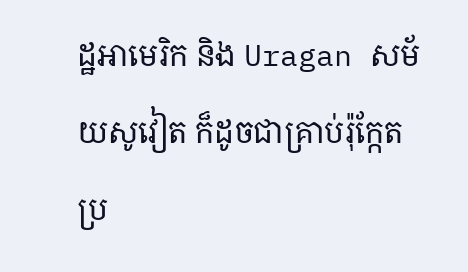ដ្ឋអាមេរិក និង Uragan សម័យសូវៀត ក៏ដូចជាគ្រាប់រ៉ុក្កែត ប្រ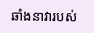ឆាំងនាវារបស់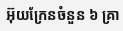អ៊ុយក្រែនចំនួន ៦ គ្រា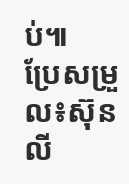ប់៕
ប្រែសម្រួល៖ស៊ុនលី